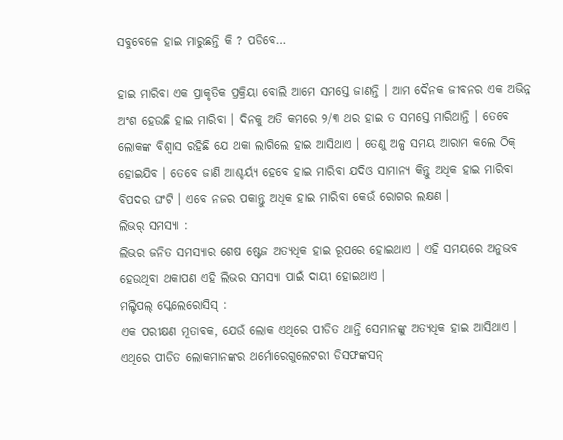ସବୁବେଳେ ହାଇ ମାରୁଛନ୍ତି କି ? ପଡିବେ…

ହାଇ ମାରିବା ଏକ ପ୍ରାକୃତିକ ପ୍ରକ୍ରିୟା ବୋଲି ଆମେ ସମସ୍ତେ ଜାଣନ୍ତି । ଆମ ଦୈନକ ଜୀବନର ଏକ ଅଭିନ୍ନ ଅଂଶ ହେଉଛି ହାଇ ମାରିବା । ଦିନକୁ ଅତି କମରେ ୨/୩ ଥର ହାଇ ତ ସମସ୍ତେ ମାରିଥାନ୍ତି । ତେବେ ଲୋକଙ୍କ ବିଶ୍ବାସ ରହିଛି ଯେ ଥକା ଲାଗିଲେ ହାଇ ଆସିଥାଏ । ତେଣୁ ଅଳ୍ପ ସମୟ ଆରାମ କଲେ ଠିକ୍ ହୋଇଯିବ । ତେବେ ଜାଣି ଆଶ୍ଚର୍ୟ୍ୟ ହେବେ ହାଇ ମାରିବା ଯଦିଓ ସାମାନ୍ୟ କିନ୍ତୁ ଅଧିକ ହାଇ ମାରିବା ବିପଦର ଘଂଟି । ଏବେ ନଜର ପକାନ୍ତୁ ଅଧିକ ହାଇ ମାରିବା କେଉଁ ରୋଗର ଲକ୍ଷଣ ।
ଲିଭର୍ ସମସ୍ୟା :
ଲିଭର ଜନିତ ସମସ୍ୟାର ଶେଷ ଷ୍ଟେଜ ଅତ୍ୟଧିକ ହାଇ ରୂପରେ ହୋଇଥାଏ । ଏହି ସମୟରେ ଅନୁଭବ ହେଉଥିବା ଥକାପଣ ଏହି ଲିଭର ସମସ୍ୟା ପାଇଁ ଦାୟୀ ହୋଇଥାଏ ।
ମଲ୍ଟିପଲ୍ ସ୍କେଲେରୋସିସ୍ :
ଏକ ପରୀକ୍ଷଣ ମୂତାବକ, ଯେଉଁ ଲୋକ ଏଥିରେ ପୀଡିତ ଥାନ୍ତି ସେମାନଙ୍କୁ ଅତ୍ୟଧିକ ହାଇ ଆସିଥାଏ । ଏଥିରେ ପୀଡିତ ଲୋକମାନଙ୍କର ଥର୍ମୋରେଗୁଲେଟରୀ ଡିସଫଙ୍କସନ୍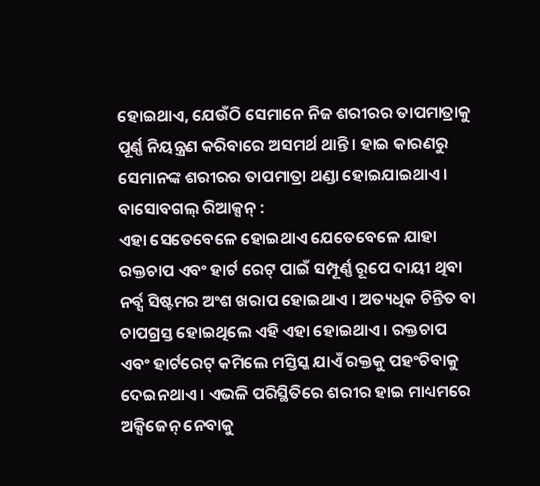ହୋଇଥାଏ, ଯେଉଁଠି ସେମାନେ ନିଜ ଶରୀରର ତାପମାତ୍ରାକୁ ପୂର୍ଣ୍ଣ ନିୟନ୍ତ୍ରଣ କରିବାରେ ଅସମର୍ଥ ଥାନ୍ତି । ହାଇ କାରଣରୁ ସେମାନଙ୍କ ଶରୀରର ତାପମାତ୍ରା ଥଣ୍ଡା ହୋଇଯାଇଥାଏ ।
ବାସୋବଗଲ୍ ରିଆକ୍ସନ୍ :
ଏହା ସେତେବେଳେ ହୋଇଥାଏ ଯେତେବେଳେ ଯାହା ରକ୍ତଚାପ ଏବଂ ହାର୍ଟ ରେଟ୍ ପାଇଁ ସମ୍ପୂର୍ଣ୍ଣ ରୂପେ ଦାୟୀ ଥିବା ନର୍ବ୍ସ ସିଷ୍ଟମର ଅଂଶ ଖରାପ ହୋଇଥାଏ । ଅତ୍ୟଧିକ ଚିନ୍ତିତ ବା ଚାପଗ୍ରସ୍ତ ହୋଇଥିଲେ ଏହି ଏହା ହୋଇଥାଏ । ରକ୍ତଚାପ ଏବଂ ହାର୍ଟରେଟ୍ କମିଲେ ମସ୍ତିସ୍କ ଯାଏଁ ରକ୍ତକୁ ପହଂଚିବାକୁ ଦେଇନଥାଏ । ଏଭଳି ପରିସ୍ଥିତିରେ ଶରୀର ହାଇ ମାଧ୍ୟମରେ ଅକ୍ସିଜେନ୍ ନେବାକୁ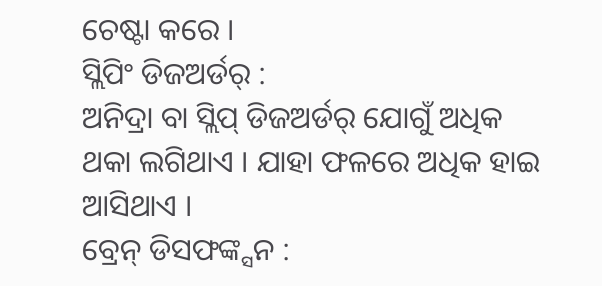ଚେଷ୍ଟା କରେ ।
ସ୍ଲିପିଂ ଡିଜଅର୍ଡର୍ :
ଅନିଦ୍ରା ବା ସ୍ଲିପ୍ ଡିଜଅର୍ଡର୍ ଯୋଗୁଁ ଅଧିକ ଥକା ଲଗିଥାଏ । ଯାହା ଫଳରେ ଅଧିକ ହାଇ ଆସିଥାଏ ।
ବ୍ରେନ୍ ଡିସଫଙ୍କ୍ସନ :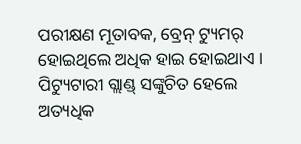ପରୀକ୍ଷଣ ମୂତାବକ, ବ୍ରେନ୍ ଟ୍ୟୁମର୍ ହୋଇଥିଲେ ଅଧିକ ହାଇ ହୋଇଥାଏ । ପିଟ୍ୟୁଟାରୀ ଗ୍ଲାଣ୍ଡ୍ ସଙ୍କୁଚିତ ହେଲେ ଅତ୍ୟଧିକ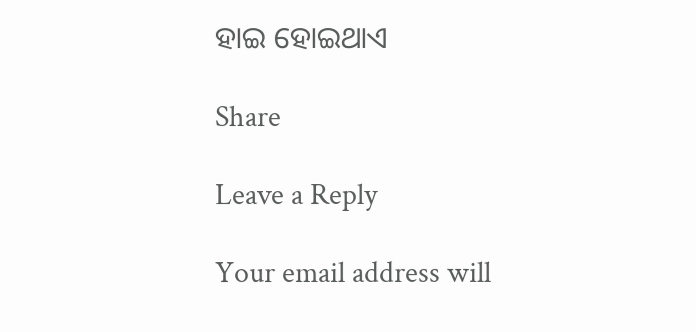ହାଇ ହୋଇଥାଏ

Share

Leave a Reply

Your email address will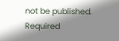not be published. Required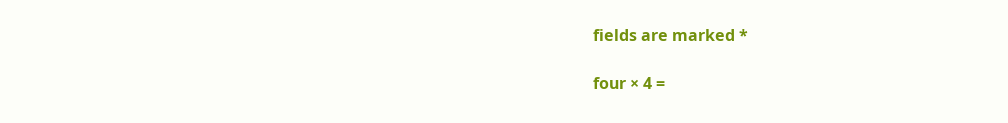fields are marked *

four × 4 =